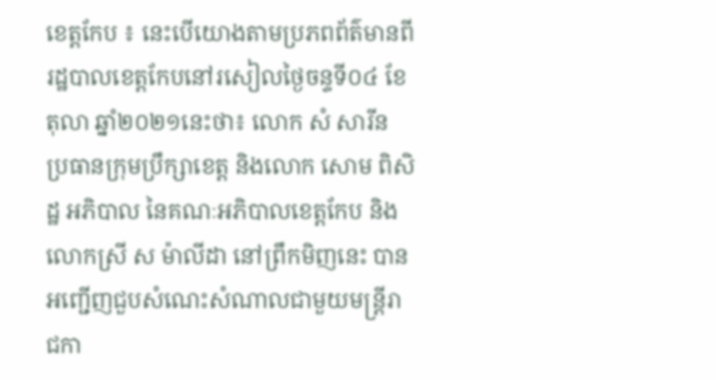ខេត្តកែប ៖ នេះបេីយោងតាមប្រភពព័ត៌មានពីរដ្ឋបាលខេត្តកែបនៅរសៀលថ្ងៃចន្ទទី០៤ ខែតុលា ឆ្នាំ២០២១នេះថា៖ លោក សំ សារីន ប្រធានក្រុមប្រឹក្សាខេត្ត និងលោក សោម ពិសិដ្ឋ អភិបាល នៃគណៈអភិបាលខេត្តកែប និងលោកស្រី ស ម៉ាលីដា នៅព្រឹកមិញនេះ បានអញ្ជើញជួបសំណេះសំណាលជាមួយមន្ត្រីរាជកា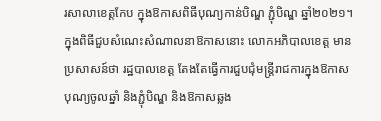រសាលាខេត្តកែប ក្នុងឱកាសពិធីបុណ្យកាន់បិណ្ឌ ភ្ជុំបិណ្ឌ ឆ្នាំ២០២១។
ក្នុងពិធីជួបសំណេះសំណាលនាឱកាសនោះ លោកអភិបាលខេត្ត មានប្រសាសន៍ថា រដ្ឋបាលខេត្ត តែងតែធ្វើការជួបជុំមន្ត្រីរាជការក្នុងឱកាសបុណ្យចូលឆ្នាំ និងភ្ជុំបិណ្ឌ និងឱកាសឆ្លង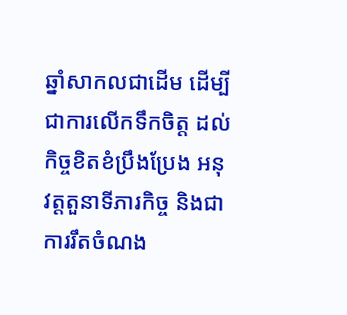ឆ្នាំសាកលជាដើម ដើម្បីជាការលើកទឹកចិត្ត ដល់កិច្ចខិតខំប្រឹងប្រែង អនុវត្តតួនាទីភារកិច្ច និងជាការរឹតចំណង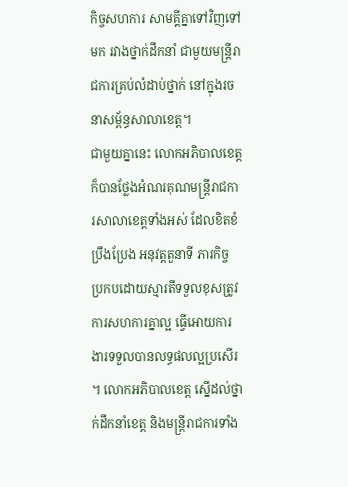កិច្ចសហការ សាមគ្គីគ្នាទៅវិញទៅមក រវាងថ្នាក់ដឹកនាំ ជាមួយមន្ត្រីរាជការគ្រប់លំដាប់ថ្នាក់ នៅក្នុងរចនាសម្ព័ន្ធសាលាខេត្ត។
ជាមួយគ្នានេះ លោកអភិបាលខេត្ត ក៏បានថ្លែងអំណរគុណមន្ត្រីរាជការសាលាខេត្តទាំងអស់ ដែលខិតខំប្រឹងប្រែង អនុវត្តតួនាទី ភារកិច្ច ប្រកបដោយស្មារតីទទួលខុសត្រូវ ការសហការគ្នាល្អ ធ្វើអោយការងារទទួលបានលទ្ធផលល្អប្រសើរ ។ លោកអភិបាលខេត្ត ស្នើដល់ថ្នាក់ដឹកនាំខេត្ត និងមន្ត្រីរាជការទាំង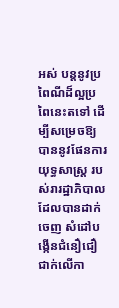អស់ បន្តនូវប្រពៃណីដ៏ល្អប្រពៃនេះតទៅ ដើម្បីសម្រេចឱ្យបាននូវផែនការយុទ្ធសាស្រ្ត របស់រារដ្ឋាភិបាលដែលបានដាក់ចេញ សំដៅបង្កើនជំនឿជឿជាក់លើកា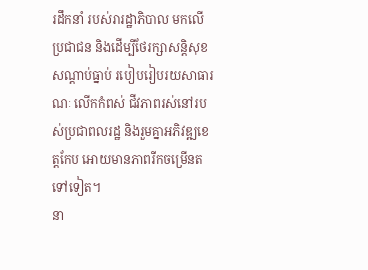រដឹកនាំ របស់រារដ្ឋាភិបាល មកលើប្រជាជន និងដើម្បីថែរក្សាសន្តិសុខ សណ្តាប់ធ្នាប់ របៀបរៀបរយសាធារណៈ លើកកំពស់ ជីវភាពរស់នៅរបស់ប្រជាពលរដ្ឋ និងរួមគ្នាអភិវឌ្ឍខេត្តកែប អោយមានភាពរីកចម្រេីនតទៅទៀត។
នា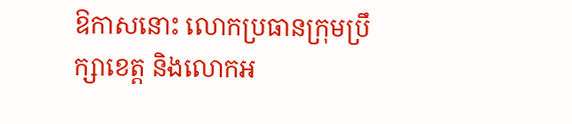ឱកាសនោះ លោកប្រធានក្រុមប្រឹក្សាខេត្ត និងលោកអ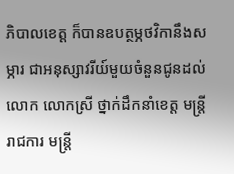ភិបាលខេត្ត ក៏បានឧបត្ថម្ភថវិកានឹងសម្ភារ ជាអនុស្សាវរីយ៍មួយចំនួនជូនដល់លោក លោកស្រី ថ្នាក់ដឹកនាំខេត្ត មន្ត្រីរាជការ មន្ត្រី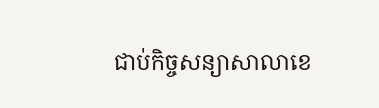ជាប់កិច្ចសន្យាសាលាខេ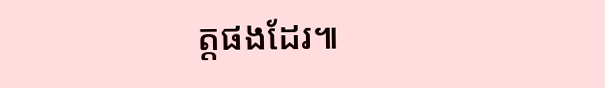ត្តផងដែរ៕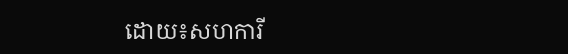ដោយ៖សហការី